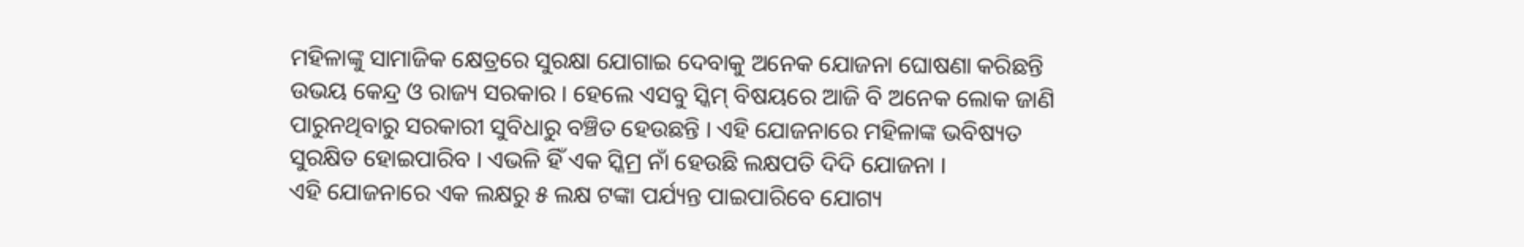ମହିଳାଙ୍କୁ ସାମାଜିକ କ୍ଷେତ୍ରରେ ସୁରକ୍ଷା ଯୋଗାଇ ଦେବାକୁ ଅନେକ ଯୋଜନା ଘୋଷଣା କରିଛନ୍ତି ଉଭୟ କେନ୍ଦ୍ର ଓ ରାଜ୍ୟ ସରକାର । ହେଲେ ଏସବୁ ସ୍କିମ୍ ବିଷୟରେ ଆଜି ବି ଅନେକ ଲୋକ ଜାଣି ପାରୁନଥିବାରୁ ସରକାରୀ ସୁବିଧାରୁ ବଞ୍ଚିତ ହେଉଛନ୍ତି । ଏହି ଯୋଜନାରେ ମହିଳାଙ୍କ ଭବିଷ୍ୟତ ସୁରକ୍ଷିତ ହୋଇପାରିବ । ଏଭଳି ହିଁ ଏକ ସ୍କିମ୍ର ନାଁ ହେଉଛି ଲକ୍ଷପତି ଦିଦି ଯୋଜନା ।
ଏହି ଯୋଜନାରେ ଏକ ଲକ୍ଷରୁ ୫ ଲକ୍ଷ ଟଙ୍କା ପର୍ଯ୍ୟନ୍ତ ପାଇପାରିବେ ଯୋଗ୍ୟ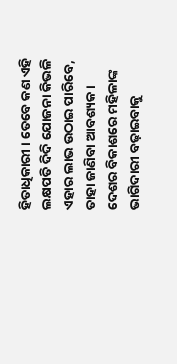ହିତାଧିକାରୀ । ତେବେ କଣ ଏହି ଲକ୍ଷପତି ଦିଦି ଯୋଜନା କିଭଳି ଏହାର ଲାଭ ଉଠାଇ ପାରିବେ, ତାହା ଜାଣିବା ଆବଶ୍ୟକ ।
ଦେଶର ବିକାଶରେ ମହିଳାଙ୍କ ଭାଗିଦାରୀ ବଢ଼ାଇବାକୁ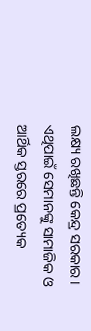ଲକ୍ଷ୍ୟ ରଖିଛନ୍ତି କେନ୍ଦ୍ର ସରକାର । ଏଥିପାଇଁ ସେମାନଙ୍କୁ ସାମାଜିକ ଓ ଆର୍ଥିକ ସ୍ତରରେ ପ୍ରତ୍ୟେକ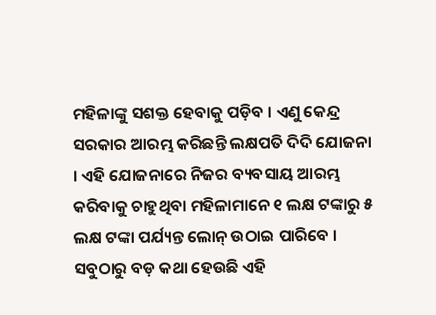ମହିଳାଙ୍କୁ ସଶକ୍ତ ହେବାକୁ ପଡ଼ିବ । ଏଣୁ କେନ୍ଦ୍ର ସରକାର ଆରମ୍ଭ କରିଛନ୍ତି ଲକ୍ଷପତି ଦିଦି ଯୋଜନା । ଏହି ଯୋଜନାରେ ନିଜର ବ୍ୟବସାୟ ଆରମ୍ଭ କରିବାକୁ ଚାହୁଥିବା ମହିଳାମାନେ ୧ ଲକ୍ଷ ଟଙ୍କାରୁ ୫ ଲକ୍ଷ ଟଙ୍କା ପର୍ଯ୍ୟନ୍ତ ଲୋନ୍ ଉଠାଇ ପାରିବେ । ସବୁଠାରୁ ବଡ଼ କଥା ହେଉଛି ଏହି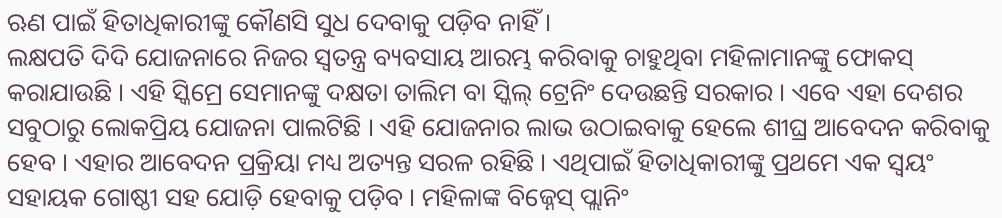ଋଣ ପାଇଁ ହିତାଧିକାରୀଙ୍କୁ କୌଣସି ସୁଧ ଦେବାକୁ ପଡ଼ିବ ନାହିଁ ।
ଲକ୍ଷପତି ଦିଦି ଯୋଜନାରେ ନିଜର ସ୍ୱତନ୍ତ୍ର ବ୍ୟବସାୟ ଆରମ୍ଭ କରିବାକୁ ଚାହୁଥିବା ମହିଳାମାନଙ୍କୁ ଫୋକସ୍ କରାଯାଉଛି । ଏହି ସ୍କିମ୍ରେ ସେମାନଙ୍କୁ ଦକ୍ଷତା ତାଲିମ ବା ସ୍କିଲ୍ ଟ୍ରେନିଂ ଦେଉଛନ୍ତି ସରକାର । ଏବେ ଏହା ଦେଶର ସବୁଠାରୁ ଲୋକପ୍ରିୟ ଯୋଜନା ପାଲଟିଛି । ଏହି ଯୋଜନାର ଲାଭ ଉଠାଇବାକୁ ହେଲେ ଶୀଘ୍ର ଆବେଦନ କରିବାକୁ ହେବ । ଏହାର ଆବେଦନ ପ୍ରକ୍ରିୟା ମଧ୍ୟ ଅତ୍ୟନ୍ତ ସରଳ ରହିଛି । ଏଥିପାଇଁ ହିତାଧିକାରୀଙ୍କୁ ପ୍ରଥମେ ଏକ ସ୍ୱୟଂ ସହାୟକ ଗୋଷ୍ଠୀ ସହ ଯୋଡ଼ି ହେବାକୁ ପଡ଼ିବ । ମହିଳାଙ୍କ ବିଜ୍ନେସ୍ ପ୍ଲାନିଂ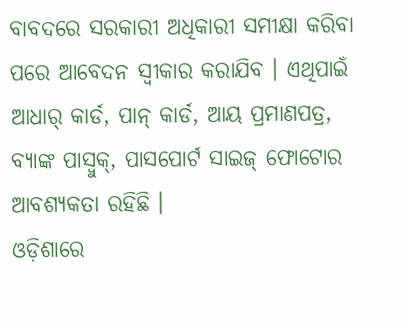ବାବଦରେ ସରକାରୀ ଅଧିକାରୀ ସମୀକ୍ଷା କରିବା ପରେ ଆବେଦନ ସ୍ୱୀକାର କରାଯିବ । ଏଥିପାଇଁ ଆଧାର୍ କାର୍ଡ, ପାନ୍ କାର୍ଡ, ଆୟ ପ୍ରମାଣପତ୍ର, ବ୍ୟାଙ୍କ ପାସ୍ବୁକ୍, ପାସପୋର୍ଟ ସାଇଜ୍ ଫୋଟୋର ଆବଶ୍ୟକତା ରହିଛି ।
ଓଡ଼ିଶାରେ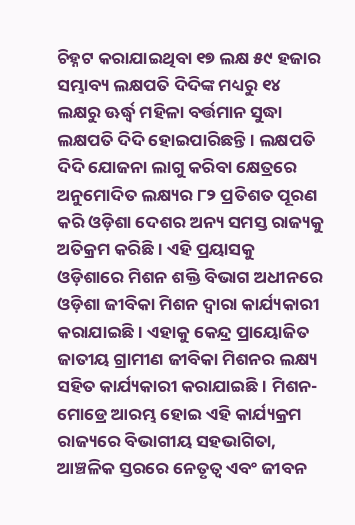ଚିହ୍ନଟ କରାଯାଇଥିବା ୧୭ ଲକ୍ଷ ୫୯ ହଜାର ସମ୍ଭାବ୍ୟ ଲକ୍ଷପତି ଦିଦିଙ୍କ ମଧ୍ୟରୁ ୧୪ ଲକ୍ଷରୁ ଊର୍ଦ୍ଧ୍ଵ ମହିଳା ବର୍ତ୍ତମାନ ସୁଦ୍ଧା ଲକ୍ଷପତି ଦିଦି ହୋଇପାରିଛନ୍ତି । ଲକ୍ଷପତି ଦିଦି ଯୋଜନା ଲାଗୁ କରିବା କ୍ଷେତ୍ରରେ ଅନୁମୋଦିତ ଲକ୍ଷ୍ୟର ୮୨ ପ୍ରତିଶତ ପୂରଣ କରି ଓଡ଼ିଶା ଦେଶର ଅନ୍ୟ ସମସ୍ତ ରାଜ୍ୟକୁ ଅତିକ୍ରମ କରିଛି । ଏହି ପ୍ରୟାସକୁ ଓଡ଼ିଶାରେ ମିଶନ ଶକ୍ତି ବିଭାଗ ଅଧୀନରେ ଓଡ଼ିଶା ଜୀବିକା ମିଶନ ଦ୍ୱାରା କାର୍ଯ୍ୟକାରୀ କରାଯାଇଛି । ଏହାକୁ କେନ୍ଦ୍ର ପ୍ରାୟୋଜିତ ଜାତୀୟ ଗ୍ରାମୀଣ ଜୀବିକା ମିଶନର ଲକ୍ଷ୍ୟ ସହିତ କାର୍ଯ୍ୟକାରୀ କରାଯାଇଛି । ମିଶନ-ମୋଡ୍ରେ ଆରମ୍ଭ ହୋଇ ଏହି କାର୍ଯ୍ୟକ୍ରମ ରାଜ୍ୟରେ ବିଭାଗୀୟ ସହଭାଗିତା, ଆଞ୍ଚଳିକ ସ୍ତରରେ ନେତୃତ୍ୱ ଏବଂ ଜୀବନ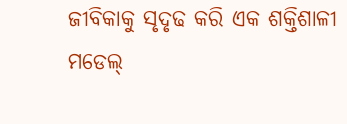ଜୀବିକାକୁ ସୃଦୃଢ କରି ଏକ ଶକ୍ତିଶାଳୀ ମଡେଲ୍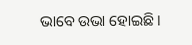ଭାବେ ଉଭା ହୋଇଛି ।